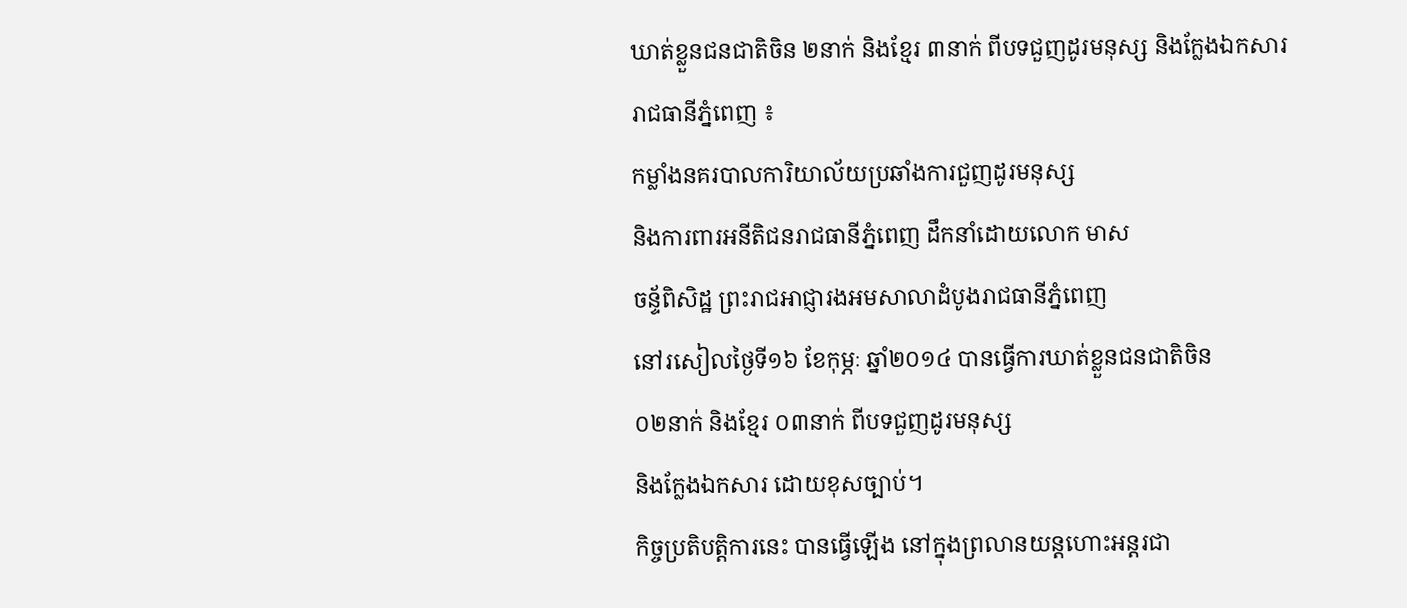ឃាត់ខ្លួនជនជាតិចិន ២នាក់ និងខ្មែរ ៣នាក់ ពីបទជួញដូរមនុស្ស និងក្លែងឯកសារ
រាជធានីភ្នំពេញ ៖
កម្លាំងនគរបាលការិយាល័យប្រឆាំងការជួញដូរមនុស្ស
និងការពារអនីតិជនរាជធានីភ្នំពេញ ដឹកនាំដោយលោក មាស
ចន្ទ័ពិសិដ្ឋ ព្រះរាជអាជ្ញារងអមសាលាដំបូងរាជធានីភ្នំពេញ
នៅរសៀលថ្ងៃទី១៦ ខែកុម្ភៈ ឆ្នាំ២០១៤ បានធ្វើការឃាត់ខ្លួនជនជាតិចិន
០២នាក់ និងខ្មែរ ០៣នាក់ ពីបទជួញដូរមនុស្ស
និងក្លែងឯកសារ ដោយខុសច្បាប់។
កិច្ចប្រតិបត្តិការនេះ បានធ្វើឡើង នៅក្នុងព្រលានយន្តហោះអន្តរជា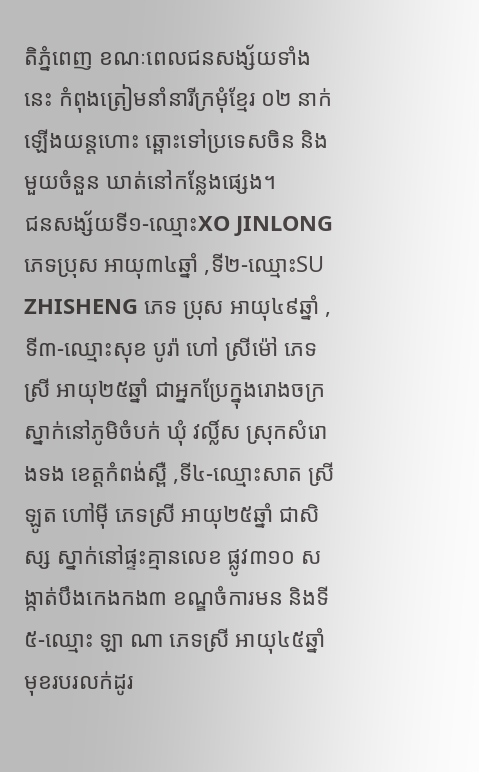តិភ្នំពេញ ខណៈពេលជនសង្ស័យទាំងនេះ កំពុងត្រៀមនាំនារីក្រមុំខ្មែរ ០២ នាក់ ឡើងយន្តហោះ ឆ្ពោះទៅប្រទេសចិន និងមួយចំនួន ឃាត់នៅកន្លែងផ្សេង។
ជនសង្ស័យទី១-ឈ្មោះXO JINLONG ភេទប្រុស អាយុ៣៤ឆ្នាំ ,ទី២-ឈ្មោះSU ZHISHENG ភេទ ប្រុស អាយុ៤៩ឆ្នាំ ,ទី៣-ឈ្មោះសុខ បូរ៉ា ហៅ ស្រីម៉ៅ ភេទស្រី អាយុ២៥ឆ្នាំ ជាអ្នកប្រែក្នុងរោងចក្រ ស្នាក់នៅភូមិចំបក់ ឃុំ វល្លិ៍ស ស្រុកសំរោងទង ខេត្តកំពង់ស្ពឺ ,ទី៤-ឈ្មោះសាត ស្រីឡូត ហៅម៉ី ភេទស្រី អាយុ២៥ឆ្នាំ ជាសិស្ស ស្នាក់នៅផ្ទះគ្មានលេខ ផ្លូវ៣១០ សង្កាត់បឹងកេងកង៣ ខណ្ឌចំការមន និងទី៥-ឈ្មោះ ឡា ណា ភេទស្រី អាយុ៤៥ឆ្នាំ មុខរបរលក់ដូរ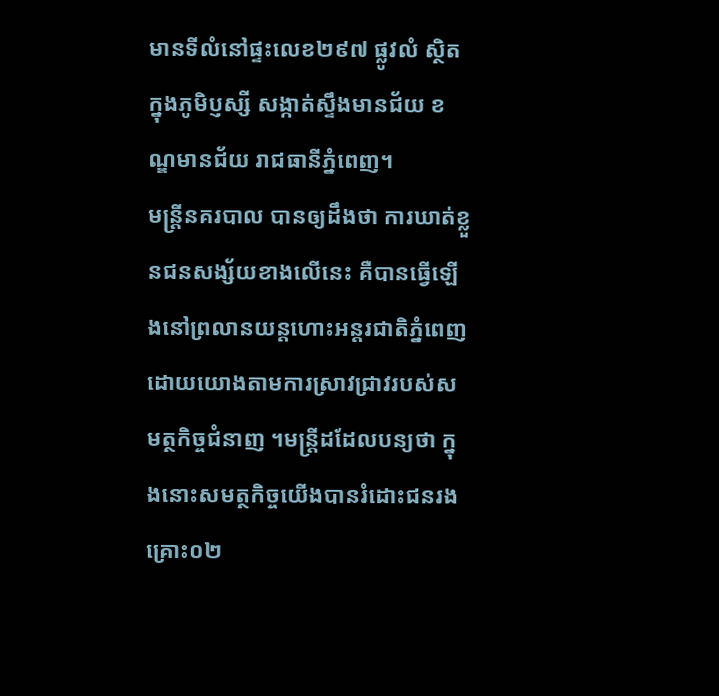មានទីលំនៅផ្ទះលេខ២៩៧ ផ្លូវលំ ស្ថិតក្នុងភូមិប្ញស្សី សង្កាត់ស្ទឹងមានជ័យ ខណ្ឌមានជ័យ រាជធានីភ្នំពេញ។
មន្ត្រីនគរបាល បានឲ្យដឹងថា ការឃាត់ខ្លួនជនសង្ស័យខាងលើនេះ គឺបានធ្វើឡើងនៅព្រលានយន្តហោះអន្តរជាតិភ្នំពេញ ដោយយោងតាមការស្រាវជ្រាវរបស់សមត្ថកិច្ចជំនាញ ។មន្ត្រីដដែលបន្យថា ក្នុងនោះសមត្ថកិច្ចយើងបានរំដោះជនរងគ្រោះ០២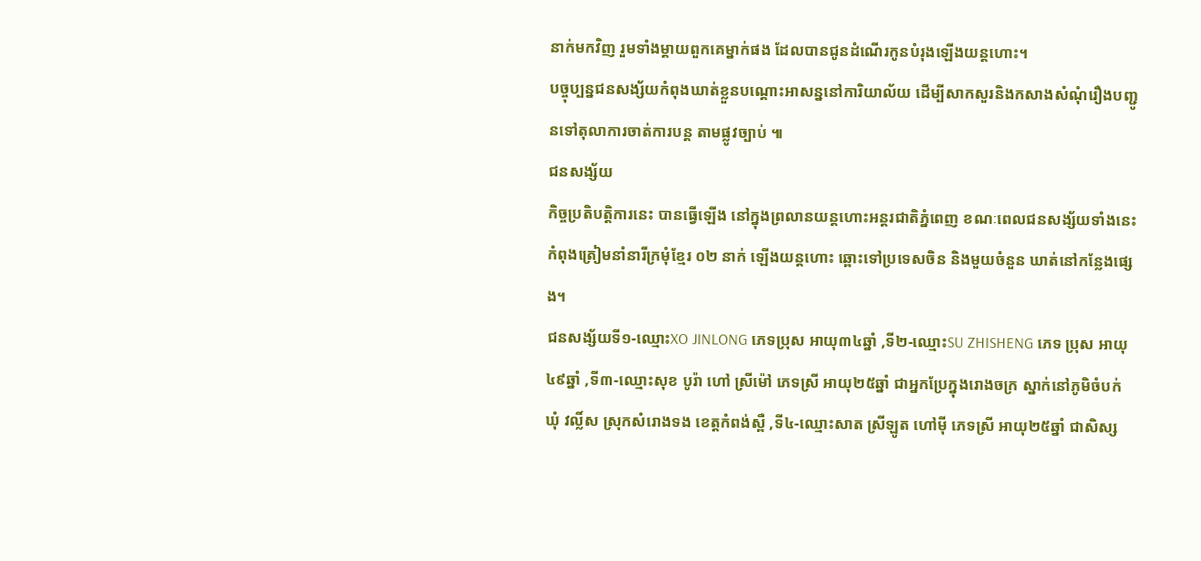នាក់មកវិញ រួមទាំងម្តាយពួកគេម្នាក់ផង ដែលបានជូនដំណើរកូនបំរុងឡើងយន្តហោះ។
បច្ចុប្បន្នជនសង្ស័យកំពុងឃាត់ខ្លួនបណ្តោះអាសន្ននៅការិយាល័យ ដើម្បីសាកសួរនិងកសាងសំណុំរឿងបញ្ជូនទៅតុលាការចាត់ការបន្ត តាមផ្លូវច្បាប់ ៕
ជនសង្ស័យ
កិច្ចប្រតិបត្តិការនេះ បានធ្វើឡើង នៅក្នុងព្រលានយន្តហោះអន្តរជាតិភ្នំពេញ ខណៈពេលជនសង្ស័យទាំងនេះ កំពុងត្រៀមនាំនារីក្រមុំខ្មែរ ០២ នាក់ ឡើងយន្តហោះ ឆ្ពោះទៅប្រទេសចិន និងមួយចំនួន ឃាត់នៅកន្លែងផ្សេង។
ជនសង្ស័យទី១-ឈ្មោះXO JINLONG ភេទប្រុស អាយុ៣៤ឆ្នាំ ,ទី២-ឈ្មោះSU ZHISHENG ភេទ ប្រុស អាយុ៤៩ឆ្នាំ ,ទី៣-ឈ្មោះសុខ បូរ៉ា ហៅ ស្រីម៉ៅ ភេទស្រី អាយុ២៥ឆ្នាំ ជាអ្នកប្រែក្នុងរោងចក្រ ស្នាក់នៅភូមិចំបក់ ឃុំ វល្លិ៍ស ស្រុកសំរោងទង ខេត្តកំពង់ស្ពឺ ,ទី៤-ឈ្មោះសាត ស្រីឡូត ហៅម៉ី ភេទស្រី អាយុ២៥ឆ្នាំ ជាសិស្ស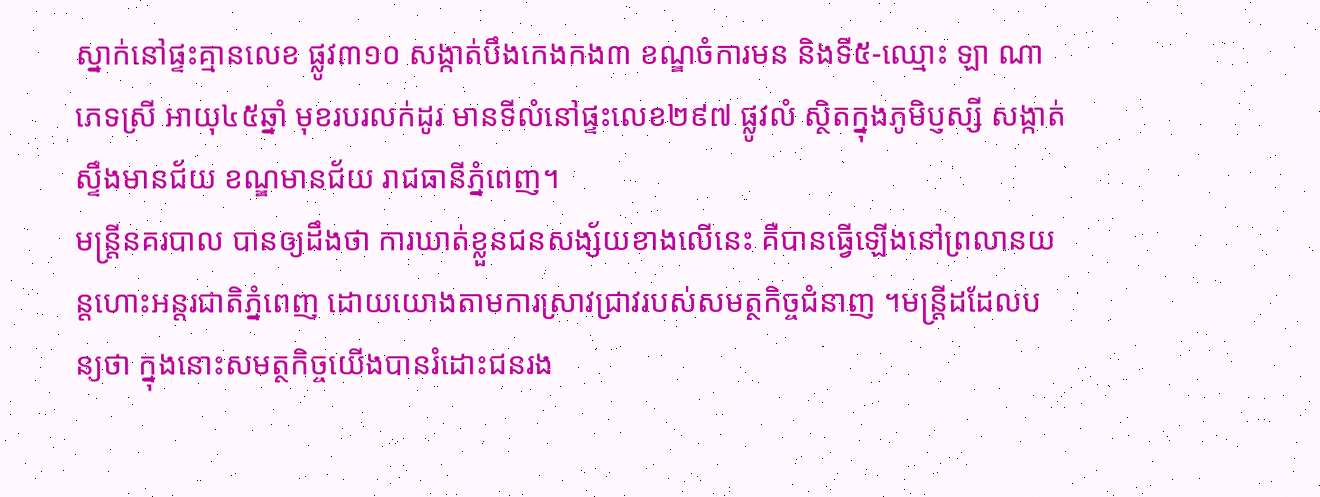ស្នាក់នៅផ្ទះគ្មានលេខ ផ្លូវ៣១០ សង្កាត់បឹងកេងកង៣ ខណ្ឌចំការមន និងទី៥-ឈ្មោះ ឡា ណា ភេទស្រី អាយុ៤៥ឆ្នាំ មុខរបរលក់ដូរ មានទីលំនៅផ្ទះលេខ២៩៧ ផ្លូវលំ ស្ថិតក្នុងភូមិប្ញស្សី សង្កាត់ស្ទឹងមានជ័យ ខណ្ឌមានជ័យ រាជធានីភ្នំពេញ។
មន្ត្រីនគរបាល បានឲ្យដឹងថា ការឃាត់ខ្លួនជនសង្ស័យខាងលើនេះ គឺបានធ្វើឡើងនៅព្រលានយន្តហោះអន្តរជាតិភ្នំពេញ ដោយយោងតាមការស្រាវជ្រាវរបស់សមត្ថកិច្ចជំនាញ ។មន្ត្រីដដែលបន្យថា ក្នុងនោះសមត្ថកិច្ចយើងបានរំដោះជនរង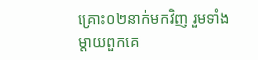គ្រោះ០២នាក់មកវិញ រួមទាំងម្តាយពួកគេ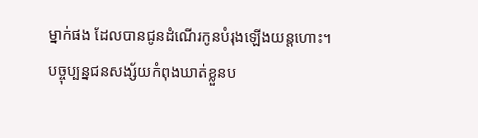ម្នាក់ផង ដែលបានជូនដំណើរកូនបំរុងឡើងយន្តហោះ។
បច្ចុប្បន្នជនសង្ស័យកំពុងឃាត់ខ្លួនប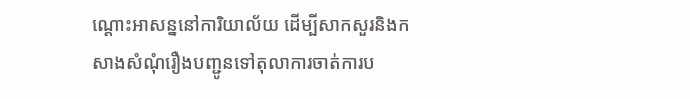ណ្តោះអាសន្ននៅការិយាល័យ ដើម្បីសាកសួរនិងកសាងសំណុំរឿងបញ្ជូនទៅតុលាការចាត់ការប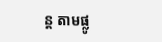ន្ត តាមផ្លូ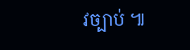វច្បាប់ ៕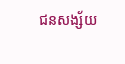ជនសង្ស័យ